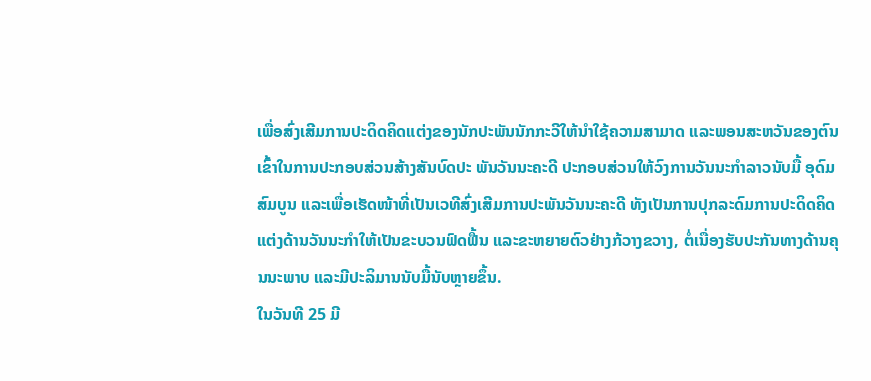ເພື່ອສົ່ງເສີມການປະດິດຄິດແຕ່ງຂອງນັກປະພັນນັກກະວີໃຫ້ນຳໃຊ້ຄວາມສາມາດ ແລະພອນສະຫວັນຂອງຕົນເຂົ້າໃນການປະກອບສ່ວນສ້າງສັນບົດປະ ພັນວັນນະຄະດີ ປະກອບສ່ວນໃຫ້ວົງການວັນນະກຳລາວນັບມື້ ອຸດົມສົມບູນ ແລະເພື່ອເຮັດໜ້າທີ່ເປັນເວທີສົ່ງເສີມການປະພັນວັນນະຄະດີ ທັງເປັນການປຸກລະດົມການປະດິດຄິດແຕ່ງດ້ານວັນນະກຳໃຫ້ເປັນຂະບວນຟົດຟື້ນ ແລະຂະຫຍາຍຕົວຢ່າງກ້ວາງຂວາງ, ຕໍ່ເນື່ອງຮັບປະກັນທາງດ້ານຄຸນນະພາບ ແລະມີປະລິມານນັບມື້ນັບຫຼາຍຂຶ້ນ.
ໃນວັນທີ 25 ມີ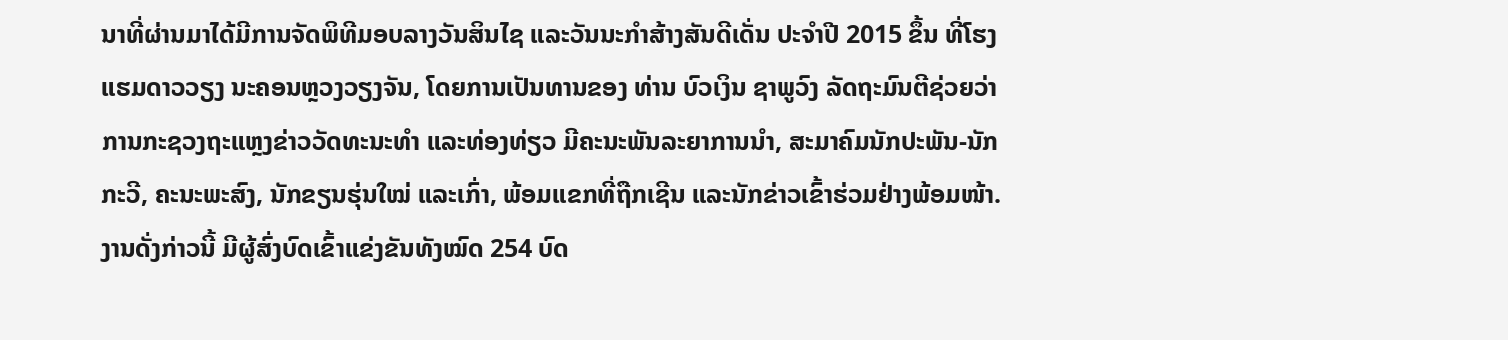ນາທີ່ຜ່ານມາໄດ້ມີການຈັດພິທີມອບລາງວັນສິນໄຊ ແລະວັນນະກຳສ້າງສັນດີເດັ່ນ ປະຈຳປີ 2015 ຂຶ້ນ ທີ່ໂຮງແຮມດາວວຽງ ນະຄອນຫຼວງວຽງຈັນ, ໂດຍການເປັນທານຂອງ ທ່ານ ບົວເງິນ ຊາພູວົງ ລັດຖະມົນຕີຊ່ວຍວ່າການກະຊວງຖະແຫຼງຂ່າວວັດທະນະທຳ ແລະທ່ອງທ່ຽວ ມີຄະນະພັນລະຍາການນຳ, ສະມາຄົມນັກປະພັນ-ນັກກະວີ, ຄະນະພະສົງ, ນັກຂຽນຮຸ່ນໃໝ່ ແລະເກົ່າ, ພ້ອມແຂກທີ່ຖືກເຊີນ ແລະນັກຂ່າວເຂົ້າຮ່ວມຢ່າງພ້ອມໜ້າ.
ງານດັ່ງກ່າວນີ້ ມີຜູ້ສົ່ງບົດເຂົ້າແຂ່ງຂັນທັງໝົດ 254 ບົດ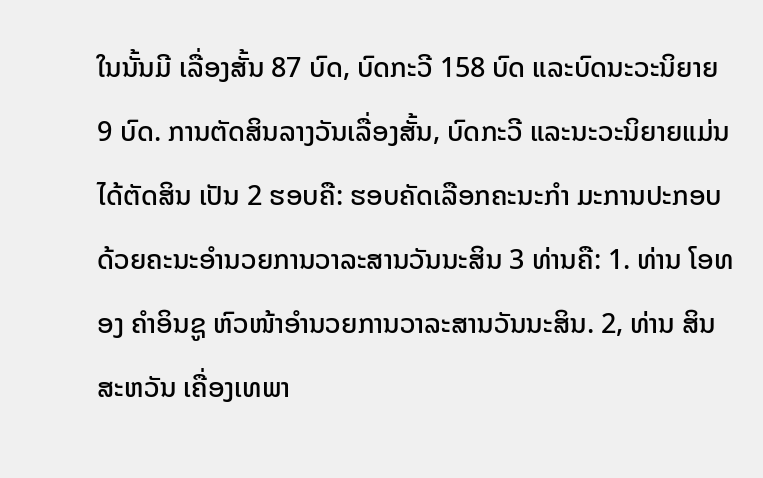ໃນນັ້ນມີ ເລື່ອງສັ້ນ 87 ບົດ, ບົດກະວີ 158 ບົດ ແລະບົດນະວະນິຍາຍ 9 ບົດ. ການຕັດສິນລາງວັນເລື່ອງສັ້ນ, ບົດກະວີ ແລະນະວະນິຍາຍແມ່ນໄດ້ຕັດສິນ ເປັນ 2 ຮອບຄື: ຮອບຄັດເລືອກຄະນະກຳ ມະການປະກອບດ້ວຍຄະນະອຳນວຍການວາລະສານວັນນະສິນ 3 ທ່ານຄື: 1. ທ່ານ ໂອທອງ ຄຳອິນຊູ ຫົວໜ້າອຳນວຍການວາລະສານວັນນະສິນ. 2, ທ່ານ ສິນສະຫວັນ ເຄື່ອງເທພາ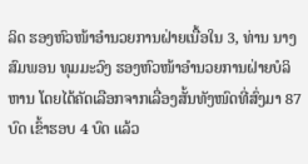ລິດ ຮອງຫົວໜ້າອຳນວຍການຝ່າຍເນື້ອໃນ 3, ທ່ານ ນາງ ສົມພອນ ທຸມມະວົງ ຮອງຫົວໜ້າອຳນວຍການຝ່າຍບໍລິຫານ ໂດຍໄດ້ຄັດເລືອກຈາກເລື່ອງສັ້ນທັງໜົດທີ່ສົ່ງມາ 87 ບົດ ເຂົ້າຮອບ 4 ບົດ ແລ້ວ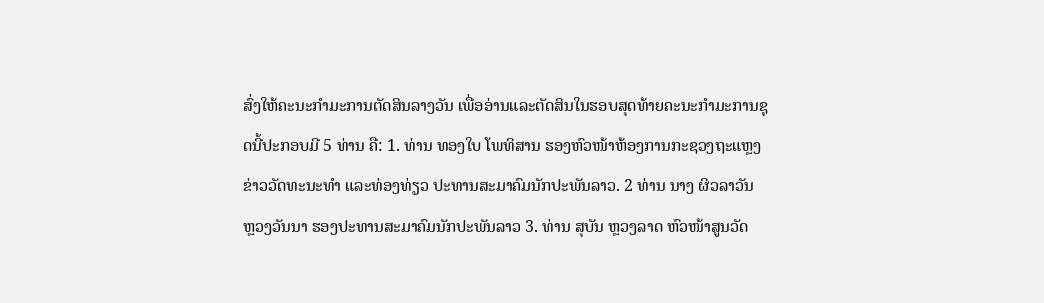ສົ່ງໃຫ້ຄະນະກຳມະການຕັດສິນລາງວັນ ເພື່ອອ່ານແລະຕັດສິນໃນຮອບສຸດທ້າຍຄະນະກຳມະການຊຸດນີ້ປະກອບມີ 5 ທ່ານ ຄື: 1. ທ່ານ ທອງໃບ ໂພທິສານ ຮອງຫົວໜ້າຫ້ອງການກະຊວງຖະແຫຼງຂ່າວວັດທະນະທຳ ແລະທ່ອງທ່ຽວ ປະທານສະມາຄົມນັກປະພັນລາວ. 2 ທ່ານ ນາງ ຜິວລາວັນ ຫຼວງວັນນາ ຮອງປະທານສະມາຄົມນັກປະພັນລາວ 3. ທ່ານ ສຸບັນ ຫຼວງລາດ ຫົວໜ້າສູນວັດ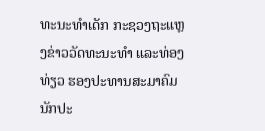ທະນະທຳເດັກ ກະຊວງຖະແຫຼງຂ່າວວັດທະນະທຳ ແລະທ່ອງທ່ຽວ ຮອງປະທານສະມາຄົມນັກປະ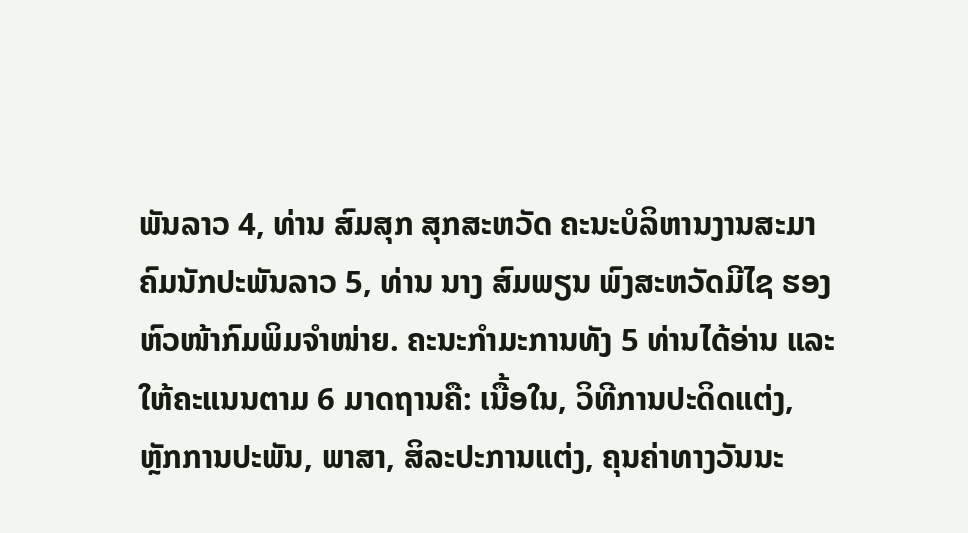ພັນລາວ 4, ທ່ານ ສົມສຸກ ສຸກສະຫວັດ ຄະນະບໍລິຫານງານສະມາຄົມນັກປະພັນລາວ 5, ທ່ານ ນາງ ສົມພຽນ ພົງສະຫວັດມີໄຊ ຮອງຫົວໜ້າກົມພິມຈຳໜ່າຍ. ຄະນະກຳມະການທັງ 5 ທ່ານໄດ້ອ່ານ ແລະໃຫ້ຄະແນນຕາມ 6 ມາດຖານຄື: ເນື້ອໃນ, ວິທີການປະດິດແຕ່ງ, ຫຼັກການປະພັນ, ພາສາ, ສິລະປະການແຕ່ງ, ຄຸນຄ່າທາງວັນນະ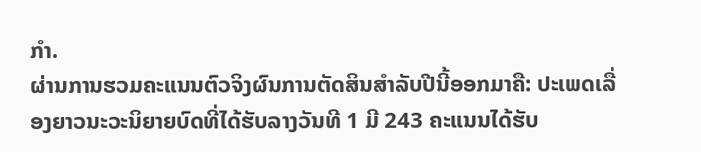ກຳ.
ຜ່ານການຮວມຄະແນນຕົວຈິງຜົນການຕັດສິນສຳລັບປີນີ້ອອກມາຄື: ປະເພດເລື່ອງຍາວນະວະນິຍາຍບົດທີ່ໄດ້ຮັບລາງວັນທີ 1 ມີ 243 ຄະແນນໄດ້ຮັບ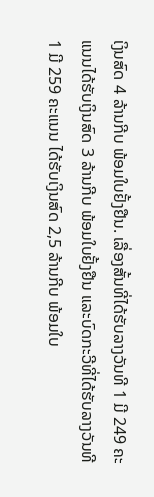ເງິນສົດ 4 ລ້ານກີບ ພ້ອມໃບຢັ້ງຢືນ. ເລື່ອງສັ້ນທີ່ໄດ້ຮັບລາງວັນທີ 1 ມີ 249 ຄະແນນໄດ້ຮັບເງິນສົດ 3 ລ້ານກີບ ພ້ອມໃບຢັ້ງຢືນ ແລະບົດກະວີທີ່ໄດ້ຮັບລາງວັນທີ 1 ມີ 259 ຄະແນນ ໄດ້ຮັບເງິນສົດ 2,5 ລ້ານກີບ ພ້ອມໃບ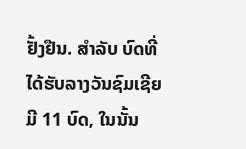ຢັ້ງຢືນ. ສຳລັບ ບົດທີ່ໄດ້ຮັບລາງວັນຊົມເຊີຍມີ 11 ບົດ, ໃນນັ້ນ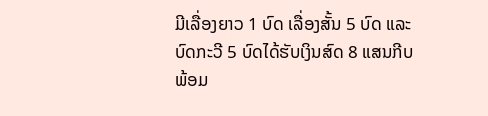ມີເລື່ອງຍາວ 1 ບົດ ເລື່ອງສັ້ນ 5 ບົດ ແລະບົດກະວີ 5 ບົດໄດ້ຮັບເງິນສົດ 8 ແສນກີບ ພ້ອມ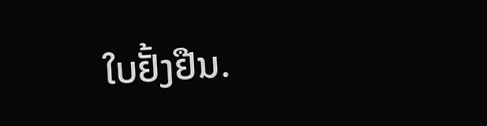ໃບຢັ້ງຢືນ.